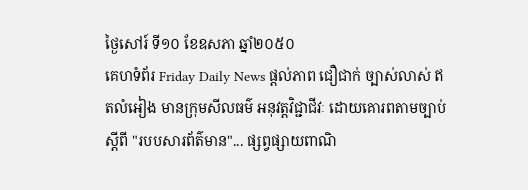ថ្ងៃសៅរ៍ ទី១០ ខែឧសភា ឆ្នាំ២០៥០
គេហទំព័រ Friday Daily News ផ្តល់ភាព ជឿជាក់ ច្បាស់លាស់ ឥតលំអៀង មានក្រុមសីលធម៌ អនុវត្តវិជ្ជាជីវៈ ដោយគោរពតាមច្បាប់ស្តីពី "របបសារព័ត៌មាន"... ផ្សព្វផ្សាយពាណិ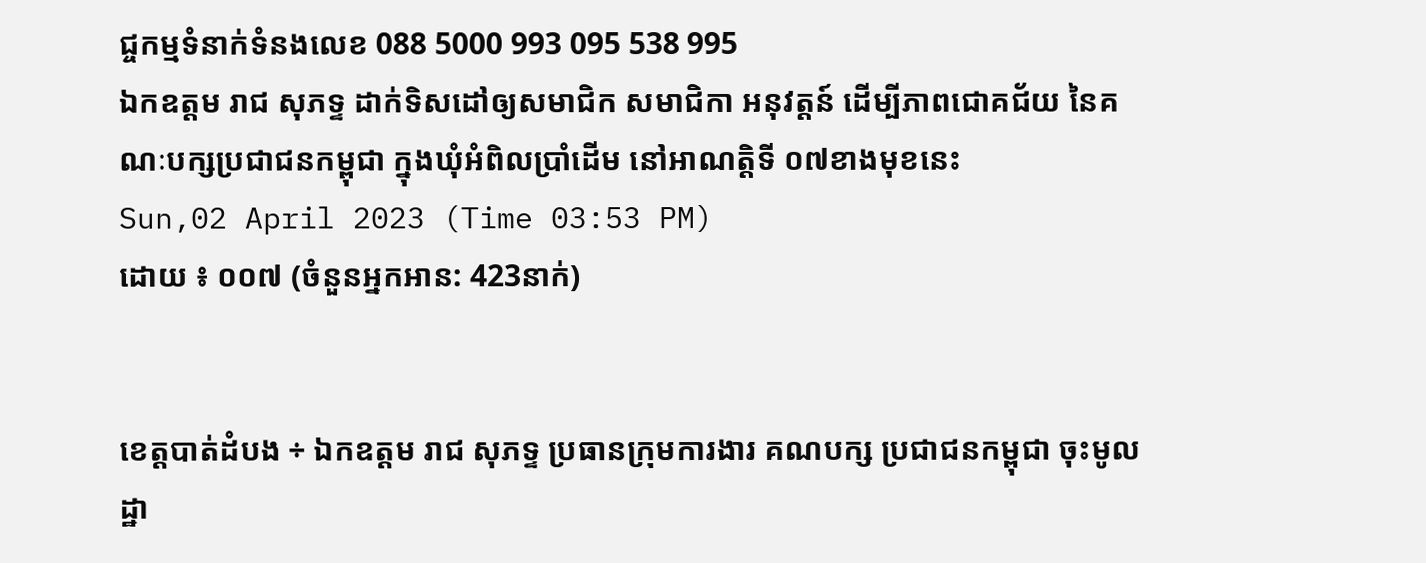ជ្ចកម្មទំនាក់ទំនងលេខ 088 5000 993 095 538 995
ឯកឧត្តម រាជ សុភទ្ទ ដាក់ទិសដៅឲ្យសមាជិក សមាជិកា អនុវត្តន៍ ដើម្បីភាពជោគជ័យ នៃគណៈបក្សប្រជាជនកម្ពុជា ក្នុងឃុំអំពិលប្រាំដើម នៅអាណត្តិទី ០៧ខាងមុខនេះ
Sun,02 April 2023 (Time 03:53 PM)
ដោយ ៖ ០០៧ (ចំនួនអ្នកអាន: 423នាក់)


ខេត្តបាត់ដំបង ÷ ឯកឧត្តម រាជ សុភទ្ទ ប្រធានក្រុមការងារ គណបក្ស ប្រជាជនកម្ពុជា ចុះមូលដ្ឋា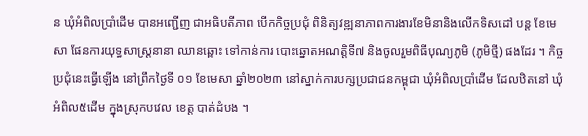ន ឃុំអំពិលប្រាំដើម បានអញ្ជើញ ជាអធិបតីភាព បើកកិច្ចប្រជុំ ពិនិត្យវឌ្ឍនាភាពការងារខែមិនានិងលើកទិសដៅ បន្ត ខែមេសា ផែនការយុទ្ធសាស្រ្តនានា ឈានឆ្ពោះ ទៅកាន់ការ បោះឆ្នោតអណត្តិទី៧ និងចូលរួមពិធីបុណ្យភូមិ (ភូមិថ្មី) ផងដែរ ។ កិច្ចប្រជុំនេះធ្វើឡើង នៅព្រឹកថ្ងៃទី ០១ ខែមេសា ឆ្នាំ២០២៣ នៅស្នាក់ការបក្សប្រជាជនកម្ពុជា ឃុំអំពិលប្រាំដើម ដែលឋិតនៅ ឃុំអំពិល៥ដើម ក្នុងស្រុកបវេល ខេត្ត បាត់ដំបង ។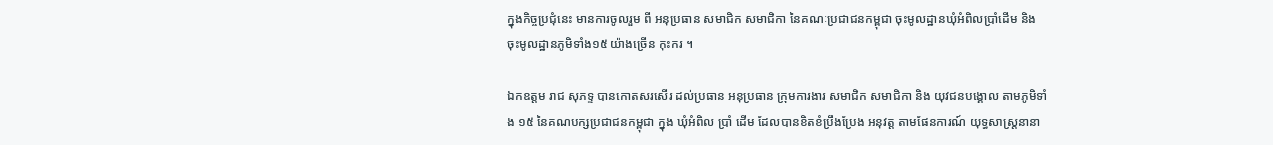ក្នុងកិច្ចប្រជុំនេះ មានការចូលរួម ពី អនុប្រធាន សមាជិក សមាជិកា នៃគណៈប្រជាជនកម្ពុជា ចុះមូលដ្ឋានឃុំអំពិលប្រាំដើម និង ចុះមូលដ្ឋានភូមិទាំង១៥ យ៉ាងច្រើន កុះករ ។

ឯកឧត្តម រាជ សុភទ្ទ បានកោតសរសើរ ដល់ប្រធាន អនុប្រធាន ក្រុមការងារ សមាជិក សមាជិកា និង យុវជនបង្គោល តាមភូមិទាំង ១៥ នៃគណបក្សប្រជាជនកម្ពុជា ក្នុង ឃុំអំពិល ប្រាំ ដើម ដែលបានខិតខំប្រឹងប្រែង អនុវត្ត តាមផែនការណ៍ យុទ្ធសាស្ត្រនានា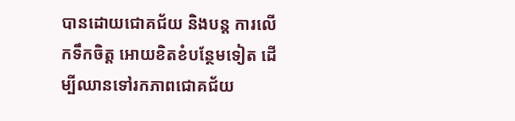បានដោយជោគជ័យ និងបន្ត ការលើកទឹកចិត្ត អោយខិតខំបន្ថែមទៀត ដើម្បីឈានទៅរកភាពជោគជ័យ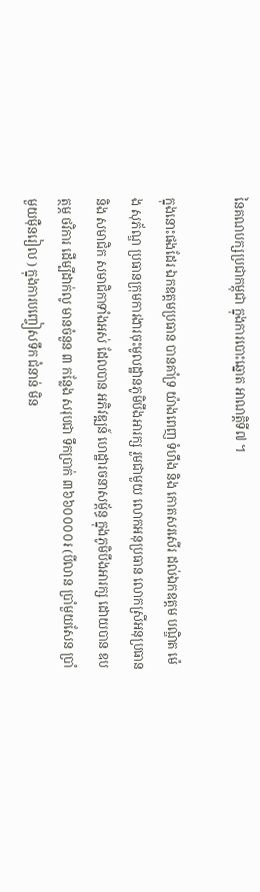នៃគណបក្សប្រជាកម្ពុជា ក្នុងការបោះឆ្នោត អាណត្តិទី៧ ។

ក្នុងនោះផងដែរ ឯកឧត្តមប្រធាន បានគាំទ្រ យ៉ាងពេញ ទំហឹង និង កោតសរសើរ ដល់ឯកឧត្តម បណ្ឌិត ម៉េង សុភ័ណ្ឌ ប្រធានក្រុមការងារចុះមូលដ្ឋានភូមិបឹងអារក្ស រួមជាមួយ លោកអនុប្រធាន លោកស្រីអនុប្រធាន និង សមាជិក សមាជិកាទាំងអស់ ដែលបាន អភិវឌ្ឍន៍ ហេដ្ឋារចនាសម្ព័ន្ធ ក្នុងភូមិបឹងអារក្ស ដោយបាន ឧបត្ថម្ភ ថវិការ ដើម្បីដាក់លូ មានចំនួន ៣ កន្លែង សរុបជា ទឹកប្រាក់ ៣៦៦០០០០៛ (បីលាន ប្រាំមួយសែន ប្រាំមួយមុឺនរៀល ) ក្នុងការបញ្ចៀសទឹក ជំនាន់ មិន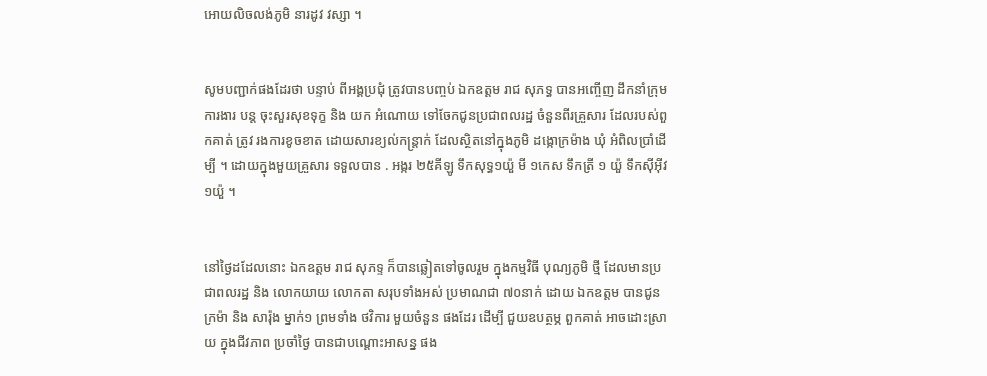អោយលិចលង់ភូមិ នារដូវ វស្សា ។


សូមបញ្ជាក់ផងដែរថា បន្ទាប់ ពីអង្គប្រជុំ ត្រូវបានបញ្ចប់ ឯកឧត្តម រាជ សុភទ្ធ បានអញ្ចើញ ដឹកនាំក្រុមការងារ បន្ត ចុះសួរសុខទុក្ខ និង យក អំណោយ ទៅចែកជូនប្រជាពលរដ្ឋ ចំនួនពីរគ្រួសារ ដែលរបស់ពួកគាត់ ត្រូវ រងការខូចខាត ដោយសារខ្យល់កន្ត្រាក់ ដែលស្ថិតនៅក្នុងភូមិ ដង្កោក្រម៉ាង ឃុំ អំពិលប្រាំដើម្បី ។ ដោយក្នុងមួយគ្រួសារ ទទួលបាន . អង្ករ ២៥គីឡូ ទឹកសុទ្ធ១យ៉ួ មី ១កេស ទឹកត្រី ១ យ៉ួ ទឹកសុីអុីវ ១យ៉ួ ។


នៅថ្ងៃដដែលនោះ ឯកឧត្តម រាជ សុភទ្ទ ក៏បានឆ្លៀតទៅចូលរួម ក្នុងកម្មវិធី បុណ្យភូមិ ថ្មី ដែលមានប្រជាពលរដ្ឋ និង លោកយាយ លោកតា សរុបទាំងអស់ ប្រមាណជា ៧០នាក់ ដោយ ឯកឧត្តម បានជូន ក្រម៉ា និង សារ៉ុង ម្នាក់១ ព្រមទាំង ថវិការ មួយចំនួន ផងដែរ ដើម្បី ជួយឧបត្ថម្ភ ពួកគាត់ អាចដោះស្រាយ ក្នុងជីវភាព ប្រចាំថ្ងៃ បានជាបណ្តោះអាសន្ន ផង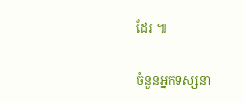ដែរ ៕

ចំនួនអ្នកទស្សនា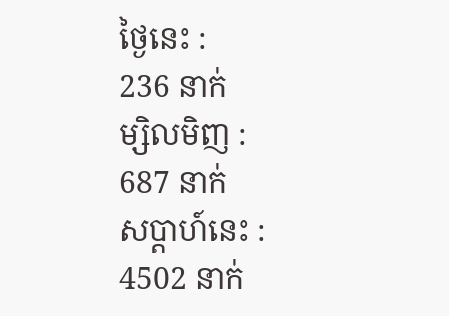ថ្ងៃនេះ :
236 នាក់
ម្សិលមិញ :
687 នាក់
សប្តាហ៍នេះ :
4502 នាក់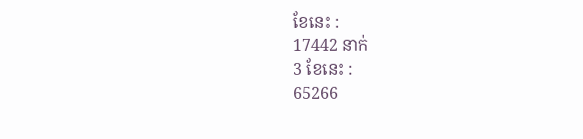ខែនេះ :
17442 នាក់
3 ខែនេះ :
65266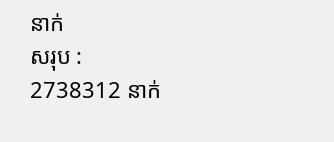នាក់
សរុប :
2738312 នាក់